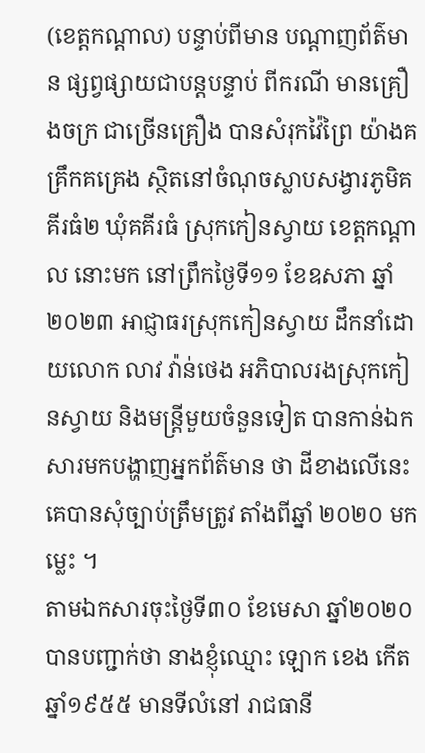(ខេត្តកណ្ដាល) បន្ទាប់ពីមាន បណ្តាញព័ត៌មាន ផ្សព្វផ្សាយជាបន្តបន្ទាប់ ពីករណី មានគ្រឿងចក្រ ជាច្រើនគ្រឿង បានសំរុកវ៉ៃព្រៃ យ៉ាងគគ្រឹកគគ្រេង ស្ថិតនៅចំណុចស្លាបសង្វារភូមិគគីរធំ២ ឃុំគគីរធំ ស្រុកកៀនស្វាយ ខេត្តកណ្ដាល នោះមក នៅព្រឹកថ្ងៃទី១១ ខែឧសភា ឆ្នាំ ២០២៣ អាជ្ញាធរស្រុកកៀនស្វាយ ដឹកនាំដោយលោក លាវ វ៉ាន់ថេង អភិបាលរងស្រុកកៀនស្វាយ និងមន្រ្តីមួយចំនួនទៀត បានកាន់ឯកសារមកបង្ហាញអ្នកព័ត៌មាន ថា ដីខាងលើនេះ គេបានសុំច្បាប់ត្រឹមត្រូវ តាំងពីឆ្នាំ ២០២០ មកម្លេះ ។
តាមឯកសារចុះថ្ងៃទី៣០ ខែមេសា ឆ្នាំ២០២០ បានបញ្ជាក់ថា នាងខ្ញុំឈ្មោះ ឡោក ខេង កើតឆ្នាំ១៩៥៥ មានទីលំនៅ រាជធានី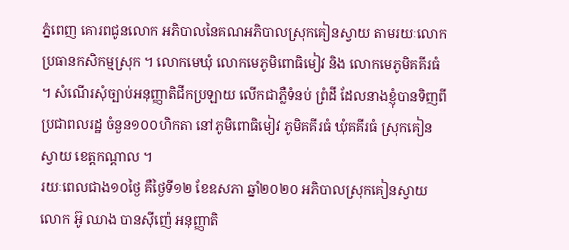ភ្នំពេញ គោរពជូនលោក អភិបាលនៃគណអភិបាលស្រុកគៀនស្វាយ តាមរយៈលោកប្រធានកសិកម្មស្រុក ។ លោកមេឃុំ លោកមេភូមិពោធិមៀវ និង លោកមេភូមិគគីរធំ ។ សំណើរសុំច្បាប់អនុញ្ញាតិជីកប្រឡាយ លើកជាភ្លឺទំនប់ ព្រំដី ដែលនាងខ្ញុំបានទិញពីប្រជាពលរដ្ឋ ចំនួន១០០ហិកតា នៅភូមិពោធិមៀវ ភូមិគគីរធំ ឃុំគគីរធំ ស្រុកគៀនស្វាយ ខេត្តកណ្តាល ។
រយៈពេលជាង១០ថ្ងៃ គឺថ្ងៃទី១២ ខែឧសភា ឆ្នាំ២០២០ អភិបាលស្រុកគៀនស្វាយ លោក អ៊ូ ឈាង បានស៊ីញ៉េ អនុញ្ញាតិ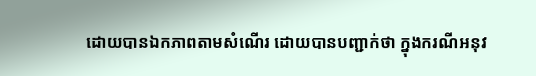ដោយបានឯកភាពតាមសំណើរ ដោយបានបញ្ជាក់ថា ក្នុងករណីអនុវ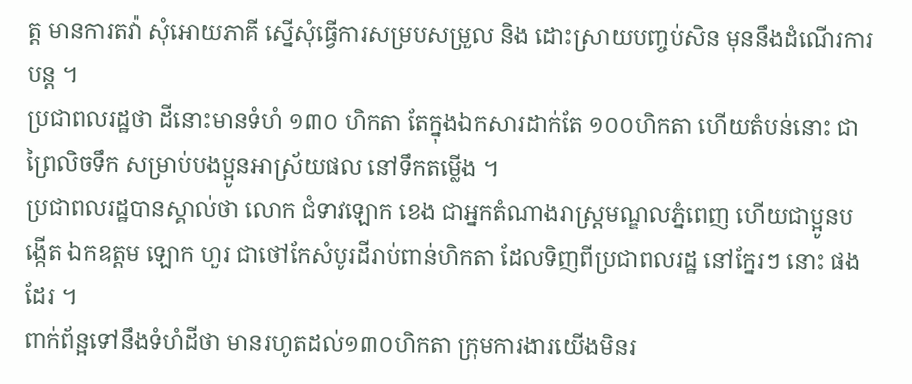ត្ត មានការតវ៉ា សុំអោយភាគី ស្នើសុំធ្វើការសម្របសម្រួល និង ដោះស្រាយបញ្ចប់សិន មុននឹងដំណើរការបន្ត ។
ប្រជាពលរដ្ឋថា ដីនោះមានទំហំ ១៣០ ហិកតា តែក្នុងឯកសារដាក់តែ ១០០ហិកតា ហើយតំបន់នោះ ជាព្រៃលិចទឹក សម្រាប់បងប្អូនអាស្រ័យផល នៅទឹកតម្លើង ។
ប្រជាពលរដ្ឋបានស្គាល់ថា លោក ជំទាវឡោក ខេង ជាអ្នកតំណាងរាស្រ្តមណ្ឌលភ្នំពេញ ហើយជាប្អូនបង្កើត ឯកឧត្តម ឡោក ហួរ ជាថៅកែសំបូរដីរាប់ពាន់ហិកតា ដែលទិញពីប្រជាពលរដ្ឋ នៅក្នែរៗ នោះ ផងដែរ ។
ពាក់ព័ន្អទៅនឹងទំហំដីថា មានរហូតដល់១៣០ហិកតា ក្រុមការងារយើងមិនរ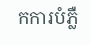កការបំភ្លឺ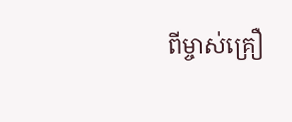ពីម្ចាស់គ្រឿ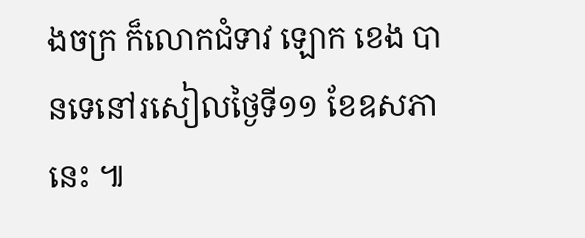ងចក្រ ក៏លោកជំទាវ ឡោក ខេង បានទេនៅរសៀលថ្ងៃទី១១ ខែឧសភា នេះ ៕